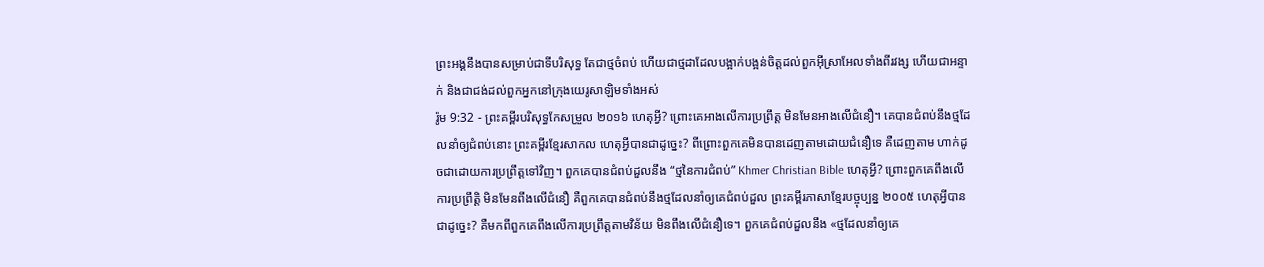ព្រះអង្គនឹងបានសម្រាប់ជាទីបរិសុទ្ធ តែជាថ្មចំពប់ ហើយជាថ្មដាដែលបង្អាក់បង្អន់ចិត្តដល់ពួកអ៊ីស្រាអែលទាំងពីរវង្ស ហើយជាអន្ទាក់ និងជាជង់ដល់ពួកអ្នកនៅក្រុងយេរូសាឡិមទាំងអស់
រ៉ូម 9:32 - ព្រះគម្ពីរបរិសុទ្ធកែសម្រួល ២០១៦ ហេតុអ្វី? ព្រោះគេអាងលើការប្រព្រឹត្ត មិនមែនអាងលើជំនឿ។ គេបានជំពប់នឹងថ្មដែលនាំឲ្យជំពប់នោះ ព្រះគម្ពីរខ្មែរសាកល ហេតុអ្វីបានជាដូច្នេះ? ពីព្រោះពួកគេមិនបានដេញតាមដោយជំនឿទេ គឺដេញតាម ហាក់ដូចជាដោយការប្រព្រឹត្តទៅវិញ។ ពួកគេបានជំពប់ដួលនឹង “ថ្មនៃការជំពប់” Khmer Christian Bible ហេតុអ្វី? ព្រោះពួកគេពឹងលើការប្រព្រឹត្ដិ មិនមែនពឹងលើជំនឿ គឺពួកគេបានជំពប់នឹងថ្មដែលនាំឲ្យគេជំពប់ដួល ព្រះគម្ពីរភាសាខ្មែរបច្ចុប្បន្ន ២០០៥ ហេតុអ្វីបានជាដូច្នេះ? គឺមកពីពួកគេពឹងលើការប្រព្រឹត្តតាមវិន័យ មិនពឹងលើជំនឿទេ។ ពួកគេជំពប់ដួលនឹង «ថ្មដែលនាំឲ្យគេ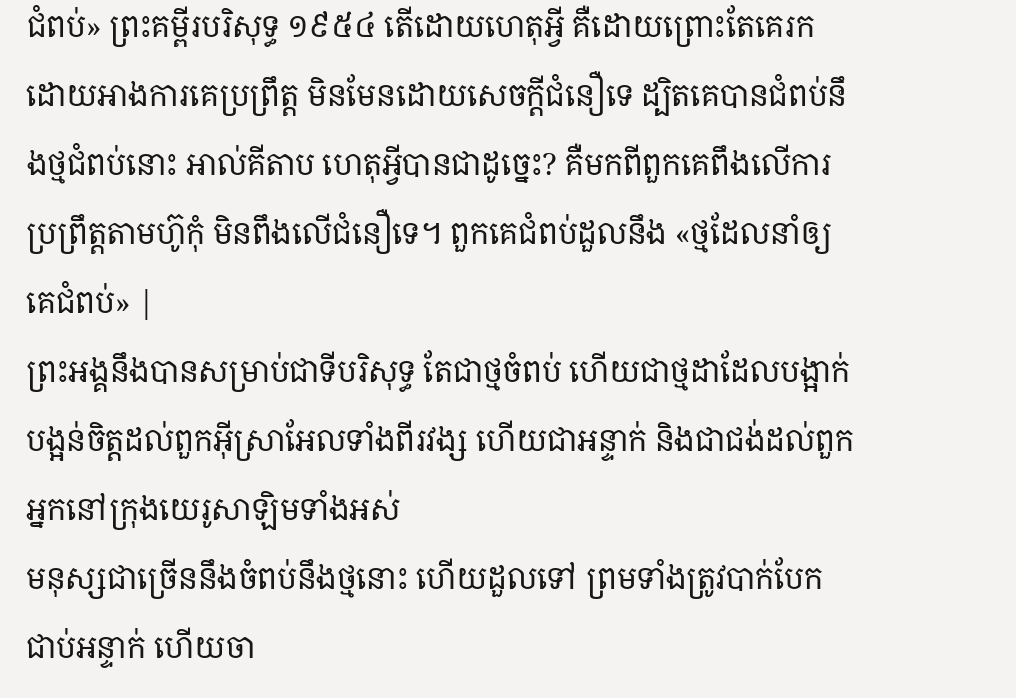ជំពប់» ព្រះគម្ពីរបរិសុទ្ធ ១៩៥៤ តើដោយហេតុអ្វី គឺដោយព្រោះតែគេរក ដោយអាងការគេប្រព្រឹត្ត មិនមែនដោយសេចក្ដីជំនឿទេ ដ្បិតគេបានជំពប់នឹងថ្មជំពប់នោះ អាល់គីតាប ហេតុអ្វីបានជាដូច្នេះ? គឺមកពីពួកគេពឹងលើការប្រព្រឹត្ដតាមហ៊ូកុំ មិនពឹងលើជំនឿទេ។ ពួកគេជំពប់ដួលនឹង «ថ្មដែលនាំឲ្យគេជំពប់» |
ព្រះអង្គនឹងបានសម្រាប់ជាទីបរិសុទ្ធ តែជាថ្មចំពប់ ហើយជាថ្មដាដែលបង្អាក់បង្អន់ចិត្តដល់ពួកអ៊ីស្រាអែលទាំងពីរវង្ស ហើយជាអន្ទាក់ និងជាជង់ដល់ពួកអ្នកនៅក្រុងយេរូសាឡិមទាំងអស់
មនុស្សជាច្រើននឹងចំពប់នឹងថ្មនោះ ហើយដួលទៅ ព្រមទាំងត្រូវបាក់បែក ជាប់អន្ទាក់ ហើយចា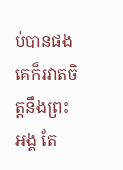ប់បានផង
គេក៏រវាតចិត្តនឹងព្រះអង្គ តែ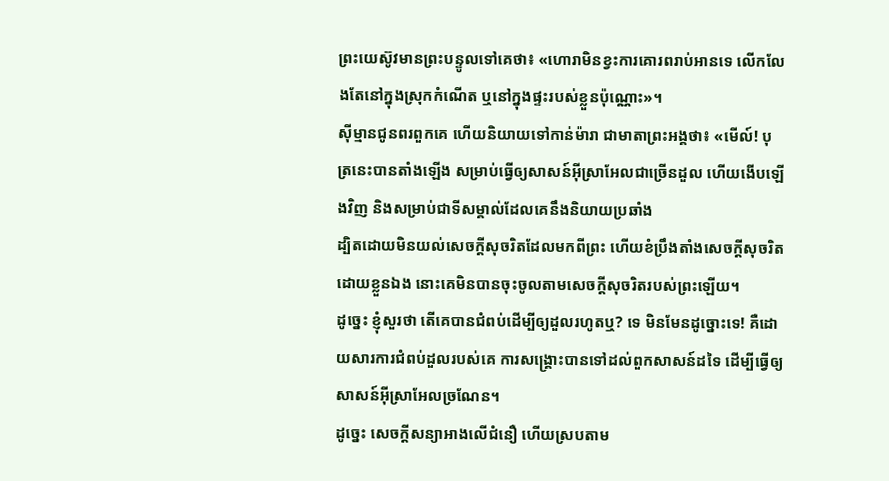ព្រះយេស៊ូវមានព្រះបន្ទូលទៅគេថា៖ «ហោរាមិនខ្វះការគោរពរាប់អានទេ លើកលែងតែនៅក្នុងស្រុកកំណើត ឬនៅក្នុងផ្ទះរបស់ខ្លួនប៉ុណ្ណោះ»។
ស៊ីម្មានជូនពរពួកគេ ហើយនិយាយទៅកាន់ម៉ារា ជាមាតាព្រះអង្គថា៖ «មើល៍! បុត្រនេះបានតាំងឡើង សម្រាប់ធ្វើឲ្យសាសន៍អ៊ីស្រាអែលជាច្រើនដួល ហើយងើបឡើងវិញ និងសម្រាប់ជាទីសម្គាល់ដែលគេនឹងនិយាយប្រឆាំង
ដ្បិតដោយមិនយល់សេចក្តីសុចរិតដែលមកពីព្រះ ហើយខំប្រឹងតាំងសេចក្តីសុចរិតដោយខ្លួនឯង នោះគេមិនបានចុះចូលតាមសេចក្តីសុចរិតរបស់ព្រះឡើយ។
ដូច្នេះ ខ្ញុំសួរថា តើគេបានជំពប់ដើម្បីឲ្យដួលរហូតឬ? ទេ មិនមែនដូច្នោះទេ! គឺដោយសារការជំពប់ដួលរបស់គេ ការសង្គ្រោះបានទៅដល់ពួកសាសន៍ដទៃ ដើម្បីធ្វើឲ្យសាសន៍អ៊ីស្រាអែលច្រណែន។
ដូច្នេះ សេចក្តីសន្យាអាងលើជំនឿ ហើយស្របតាម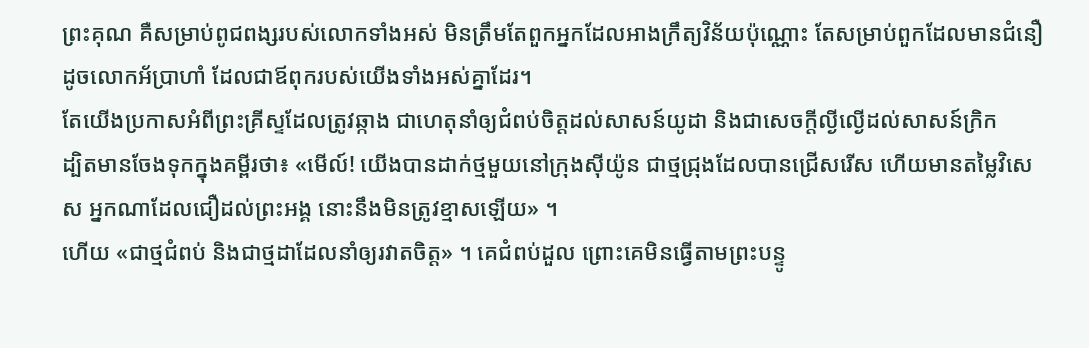ព្រះគុណ គឺសម្រាប់ពូជពង្សរបស់លោកទាំងអស់ មិនត្រឹមតែពួកអ្នកដែលអាងក្រឹត្យវិន័យប៉ុណ្ណោះ តែសម្រាប់ពួកដែលមានជំនឿដូចលោកអ័ប្រាហាំ ដែលជាឪពុករបស់យើងទាំងអស់គ្នាដែរ។
តែយើងប្រកាសអំពីព្រះគ្រីស្ទដែលត្រូវឆ្កាង ជាហេតុនាំឲ្យជំពប់ចិត្តដល់សាសន៍យូដា និងជាសេចក្តីល្ងីល្ងើដល់សាសន៍ក្រិក
ដ្បិតមានចែងទុកក្នុងគម្ពីរថា៖ «មើល៍! យើងបានដាក់ថ្មមួយនៅក្រុងស៊ីយ៉ូន ជាថ្មជ្រុងដែលបានជ្រើសរើស ហើយមានតម្លៃវិសេស អ្នកណាដែលជឿដល់ព្រះអង្គ នោះនឹងមិនត្រូវខ្មាសឡើយ» ។
ហើយ «ជាថ្មជំពប់ និងជាថ្មដាដែលនាំឲ្យរវាតចិត្ត» ។ គេជំពប់ដួល ព្រោះគេមិនធ្វើតាមព្រះបន្ទូ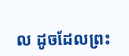ល ដូចដែលព្រះ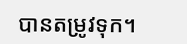បានតម្រូវទុក។